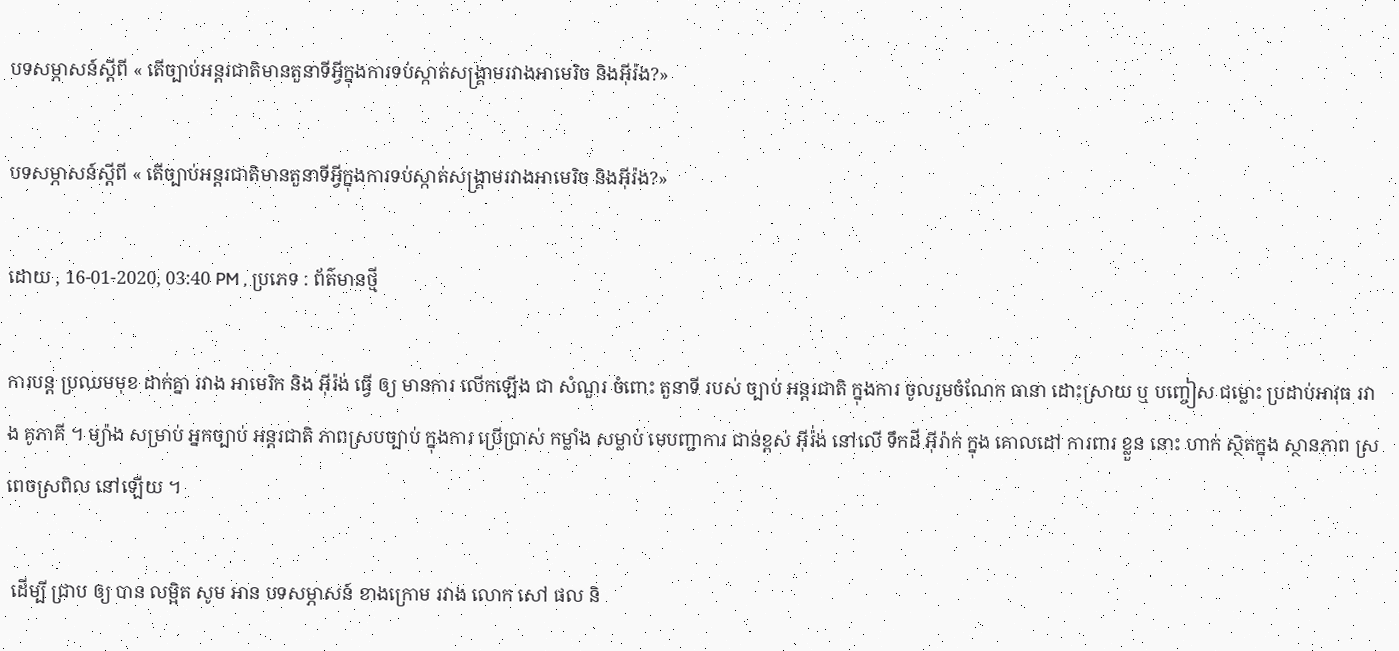បទសម្ភាសន៍ស្ដីពី « តើច្បាប់អន្ដរជាតិមានតួនាទីអ្វីក្នុងការទប់ស្កាត់សង្រ្គាមរវាងអាមេរិច និងអ៊ីរ៉ង?»

បទសម្ភាសន៍ស្ដីពី « តើច្បាប់អន្ដរជាតិមានតួនាទីអ្វីក្នុងការទប់ស្កាត់សង្រ្គាមរវាងអាមេរិច និងអ៊ីរ៉ង?»

ដោយ , 16-01-2020, 03:40 PM , ប្រភេទ : ព័ត៌មានថ្មី

ការបន្ត ប្រឈមមុខ ដាក់គ្នា រវាង អាមេរិក និង អ៊ីរ៉ង់ ធ្វើ ឲ្យ មានការ លើកឡើង ជា សំណួរ ចំពោះ តួនាទី របស់ ច្បាប់ អន្តរជាតិ ក្នុងការ ចូលរួមចំណែក ធានា ដោះស្រាយ ឬ បញ្ចៀស ជម្លោះ ប្រដាប់អាវុធ រវាង គូភាគី ។ ម្យ៉ាង សម្រាប់ អ្នកច្បាប់ អន្តរជាតិ ភាពស្របច្បាប់ ក្នុងការ ប្រើប្រាស់ កម្លាំង សម្លាប់ មេបញ្ជាការ ជាន់ខ្ពស់ អ៊ីរ៉់ង់ នៅលើ ទឹកដី អ៊ីរ៉ាក់ ក្នុង គោលដៅ ការពារ ខ្លួន នោះ ហាក់ ស្ថិតក្នុង ស្ថានភាព ស្រពេចស្រពិល នៅឡើយ ។

 ដើម្បី ជ្រាប ឲ្យ បាន លម្អិត សូម អាន បទសម្ភាសន៍ ខាងក្រោម រវាង លោក សៅ ផល និ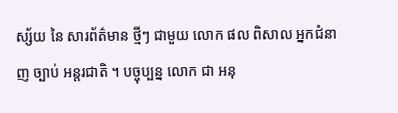ស្ស័យ នៃ សារព័ត៌មាន ថ្មីៗ ជាមួយ លោក ផល ពិសាល អ្នកជំនាញ ច្បាប់ អន្តរជាតិ ។ បច្ចុប្បន្ន លោក ជា អនុ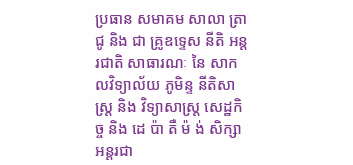ប្រធាន សមាគម សាលា ត្រាជូ និង ជា គ្រូឧទ្ទេស នីតិ អន្តរជាតិ សាធារណៈ នៃ សាកលវិទ្យាល័យ ភូមិន្ទ នីតិសាស្ត្រ និង វិទ្យាសាស្ត្រ សេដ្ឋកិច្ច និង ដេ ប៉ា តឺ ម៉ ង់ សិក្សា អន្តរជា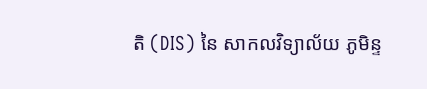តិ (DIS) នៃ សាកលវិទ្យាល័យ ភូមិន្ទ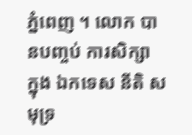ភ្នំពេញ ។ លោក បានបញ្ចប់ ការសិក្សា ក្នុង ឯកទេស នីតិ សមុទ្រ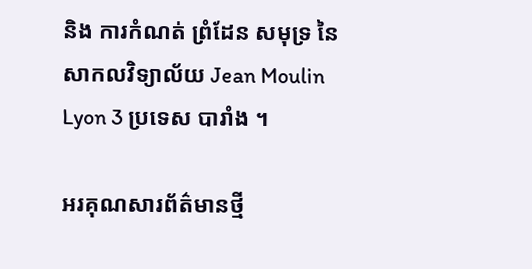និង ការកំណត់ ព្រំដែន សមុទ្រ នៃ សាកលវិទ្យាល័យ Jean Moulin Lyon 3 ប្រទេស បារាំង ។

អរគុណសារព័ត៌មានថ្មី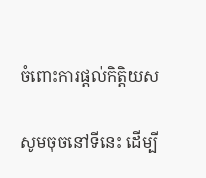ចំពោះការផ្តល់កិត្តិយស

សូមចុចនៅទីនេះ ដើម្បី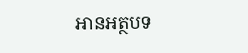អានអត្ថបទ